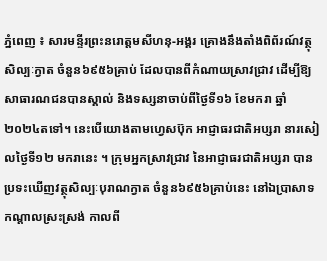ភ្នំពេញ ៖ សារមន្ទីរព្រះនរោត្តមសីហនុ-អង្គរ គ្រោងនឹងតាំងពិព័រណ៍វត្ថុសិល្បៈក្វាត ចំនួន៦៩៥៦គ្រាប់ ដែលបានពីកំណាយស្រាវជ្រាវ ដើម្បីឱ្យសាធារណជនបានស្គាល់ និងទស្សនាចាប់ពីថ្ងៃទី១៦ ខែមករា ឆ្នាំ២០២៤តទៅ។ នេះបើយោងតាមហ្វេសប៊ុក អាជ្ញាធរជាតិអប្សរា នារសៀលថ្ងៃទី១២ មករានេះ ។ ក្រុមអ្នកស្រាវជ្រាវ នៃអាជ្ញាធរជាតិអប្សរា បានប្រទះឃើញវត្ថុសិល្បៈបុរាណក្វាត ចំនួន៦៩៥៦គ្រាប់នេះ នៅឯប្រាសាទកណ្តាលស្រះស្រង់ កាលពី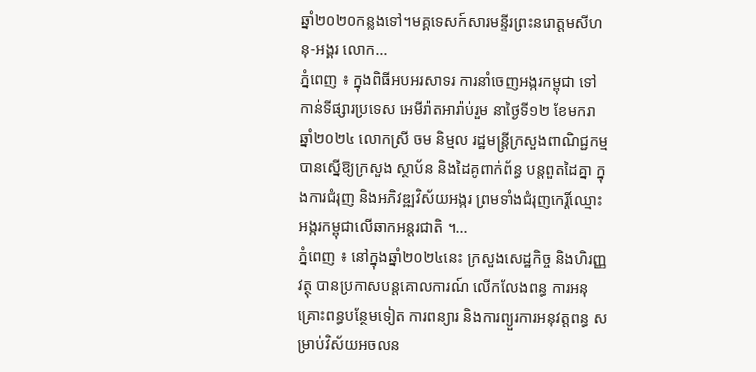ឆ្នាំ២០២០កន្លងទៅ។មគ្គទេសក៍សារមន្ទីរព្រះនរោត្តមសីហនុ-អង្គរ លោក...
ភ្នំពេញ ៖ ក្នុងពិធីអបអរសាទរ ការនាំចេញអង្ករកម្ពុជា ទៅកាន់ទីផ្សារប្រទេស អេមីរ៉ាតអារ៉ាប់រួម នាថ្ងៃទី១២ ខែមករា ឆ្នាំ២០២៤ លោកស្រី ចម និម្មល រដ្ឋមន្ត្រីក្រសួងពាណិជ្ជកម្ម បានស្នើឱ្យក្រសួង ស្ថាប័ន និងដៃគូពាក់ព័ន្ធ បន្តពួតដៃគ្នា ក្នុងការជំរុញ និងអភិវឌ្ឍវិស័យអង្ករ ព្រមទាំងជំរុញកេរ្តិ៍ឈ្មោះ អង្ករកម្ពុជាលើឆាកអន្តរជាតិ ។...
ភ្នំពេញ ៖ នៅក្នុងឆ្នាំ២០២៤នេះ ក្រសួងសេដ្ឋកិច្ច និងហិរញ្ញវត្ថុ បានប្រកាសបន្តគោលការណ៍ លើកលែងពន្ធ ការអនុគ្រោះពន្ធបន្ថែមទៀត ការពន្យារ និងការព្យួរការអនុវត្តពន្ធ សម្រាប់វិស័យអចលន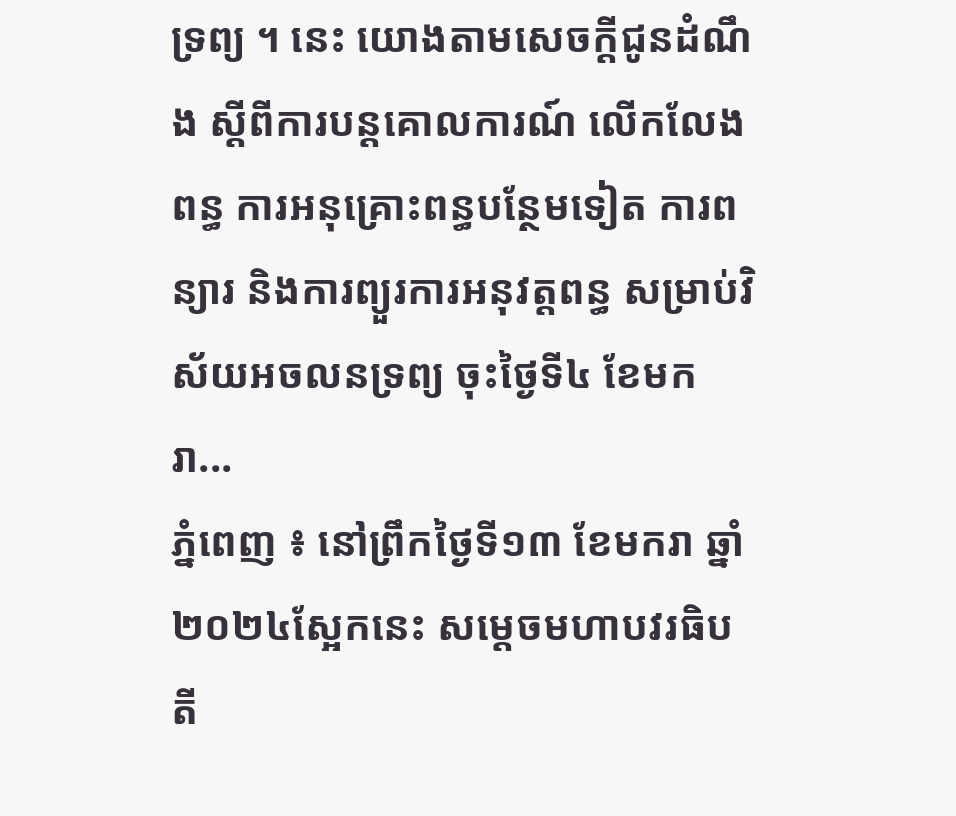ទ្រព្យ ។ នេះ យោងតាមសេចក្តីជូនដំណឹង ស្តីពីការបន្តគោលការណ៍ លើកលែងពន្ធ ការអនុគ្រោះពន្ធបន្ថែមទៀត ការពន្យារ និងការព្យួរការអនុវត្តពន្ធ សម្រាប់វិស័យអចលនទ្រព្យ ចុះថ្ងៃទី៤ ខែមករា...
ភ្នំពេញ ៖ នៅព្រឹកថ្ងៃទី១៣ ខែមករា ឆ្នាំ២០២៤ស្អែកនេះ សម្តេចមហាបវរធិបតី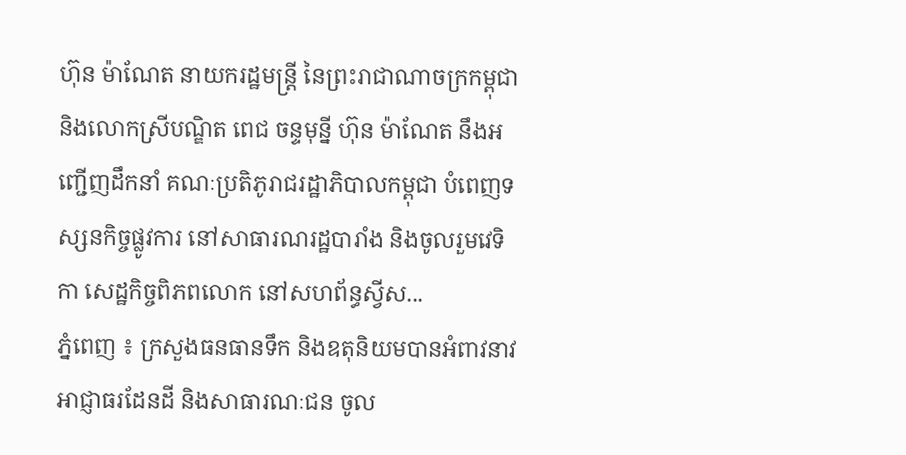ហ៊ុន ម៉ាណែត នាយករដ្ឋមន្ត្រី នៃព្រះរាជាណាចក្រកម្ពុជា និងលោកស្រីបណ្ឌិត ពេជ ចន្ទមុន្នី ហ៊ុន ម៉ាណែត នឹងអញ្ជើញដឹកនាំ គណៈប្រតិភូរាជរដ្ឋាភិបាលកម្ពុជា បំពេញទស្សនកិច្ចផ្លូវការ នៅសាធារណរដ្ឋបារាំង និងចូលរួមវេទិកា សេដ្ឋកិច្ចពិភពលោក នៅសហព័ន្ធស្វីស...
ភ្នំពេញ ៖ ក្រសួងធនធានទឹក និងឧតុនិយមបានអំពាវនាវ អាជ្ញាធរដែនដី និងសាធារណៈជន ចូល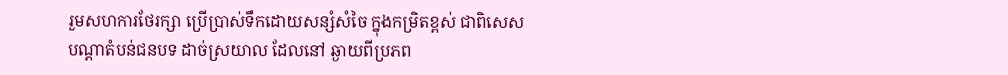រួមសហការថែរក្សា ប្រើប្រាស់ទឹកដោយសន្សំសំចៃ ក្នុងកម្រិតខ្ពស់ ជាពិសេសបណ្តាតំបន់ជនបទ ដាច់ស្រយាល ដែលនៅ ឆ្ងាយពីប្រភព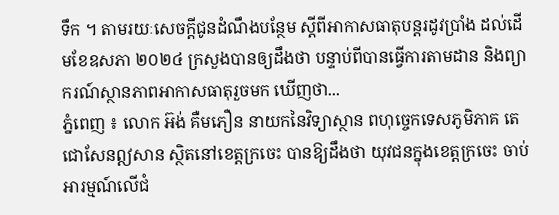ទឹក ។ តាមរយៈសេចក្ដីជូនដំណឹងបន្ថែម ស្ដីពីអាកាសធាតុបន្តរដូវប្រាំង ដល់ដើមខែឧសភា ២០២៤ ក្រសួងបានឲ្យដឹងថា បន្ទាប់ពីបានធ្វើការតាមដាន និងព្យាករណ៍ស្ថានភាពអាកាសធាតុរួចមក ឃើញថា...
ភ្នំពេញ ៖ លោក អ៊ង់ គឺមភឿន នាយកនៃវិទ្យាស្ថាន ពហុច្ចេកទេសភូមិភាគ តេជោសែនឦសាន ស្ថិតនៅខេត្តក្រចេះ បានឱ្យដឹងថា យុវជនក្នុងខេត្តក្រចេះ ចាប់អារម្មណ៍លើជំ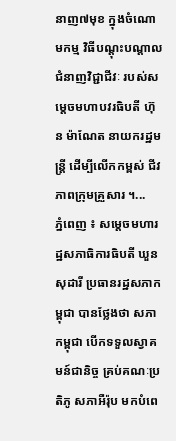នាញ៧មុខ ក្នុងចំណោមកម្ម វិធីបណ្តុះបណ្តាល ជំនាញវិជ្ជាជីវៈ របស់សម្តេចមហាបវរធិបតី ហ៊ុន ម៉ាណែត នាយករដ្ឋមន្រ្តី ដើម្បីលើកកម្ពស់ ជីវភាពក្រុមគ្រួសារ ។...
ភ្នំពេញ ៖ សម្តេចមហារដ្ឋសភាធិការធិបតី ឃួន សុដារី ប្រធានរដ្ឋសភាកម្ពុជា បានថ្លែងថា សភាកម្ពុជា បើកទទួលស្វាគមន៍ជានិច្ច គ្រប់គណៈប្រតិភូ សភាអឺរ៉ុប មកបំពេ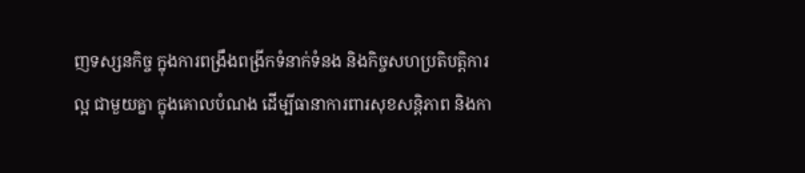ញទស្សនកិច្ច ក្នុងការពង្រឹងពង្រីកទំនាក់ទំនង និងកិច្ចសហប្រតិបត្តិការល្អ ជាមួយគ្នា ក្នុងគោលបំណង ដើម្បីធានាការពារសុខសន្តិភាព និងកា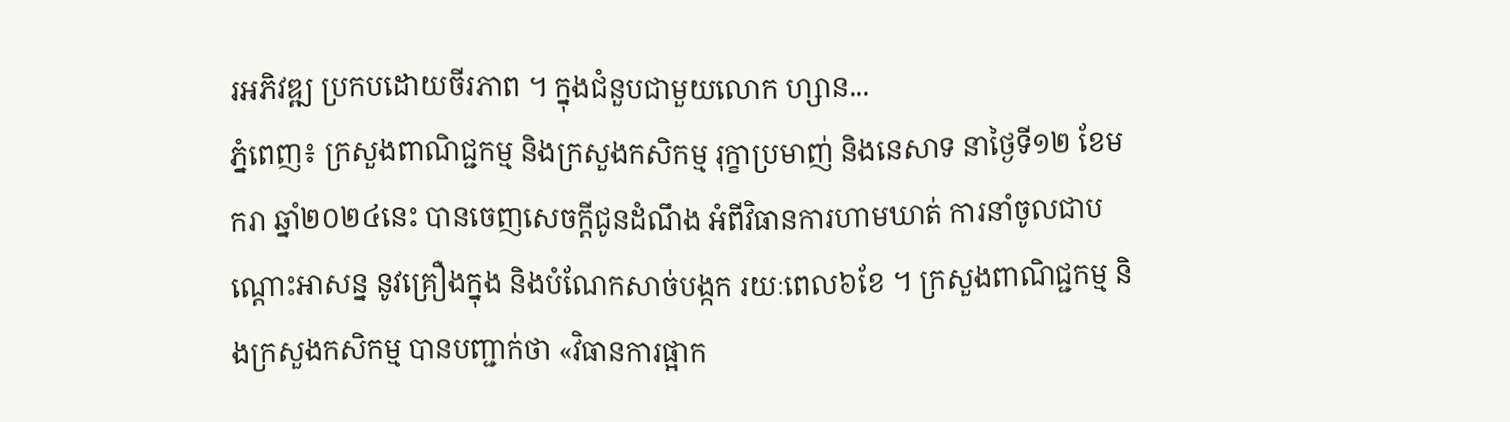រអភិវឌ្ឍ ប្រកបដោយចីរភាព ។ ក្នុងជំនួបជាមួយលោក ហ្សាន...
ភ្នំពេញ៖ ក្រសួងពាណិជ្ជកម្ម និងក្រសួងកសិកម្ម រុក្ខាប្រមាញ់ និងនេសាទ នាថ្ងៃទី១២ ខែមករា ឆ្នាំ២០២៤នេះ បានចេញសេចក្ដីជូនដំណឹង អំពីវិធានការហាមឃាត់ ការនាំចូលជាបណ្តោះអាសន្ន នូវគ្រឿងក្នុង និងបំណែកសាច់បង្កក រយៈពេល៦ខែ ។ ក្រសួងពាណិជ្ជកម្ម និងក្រសួងកសិកម្ម បានបញ្ជាក់ថា «វិធានការផ្អាក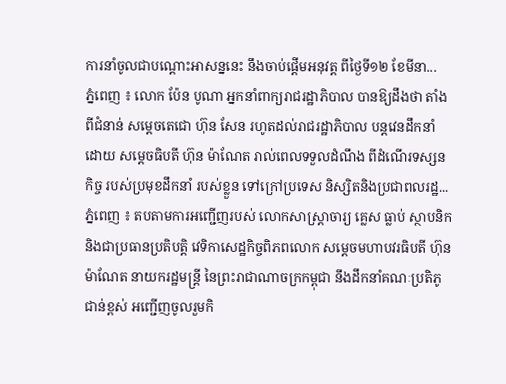ការនាំចូលជាបណ្ដោះអាសន្ននេះ នឹងចាប់ផ្ដើមអនុវត្ត ពីថ្ងៃទី១២ ខែមីនា...
ភ្នំពេញ ៖ លោក ប៉ែន បូណា អ្នកនាំពាក្យរាជរដ្ឋាភិបាល បានឱ្យដឹងថា តាំងពីជំនាន់ សម្តេចតេជោ ហ៊ុន សែន រហូតដល់រាជរដ្ឋាភិបាល បន្តវេនដឹកនាំដោយ សម្តេចធិបតី ហ៊ុន ម៉ាណែត រាល់ពេលទទួលដំណឹង ពីដំណើរទស្សនកិច្ច របស់ប្រមុខដឹកនាំ របស់ខ្លួន ទៅក្រៅប្រទេស និស្សិតនិងប្រជាពលរដ្ឋ...
ភ្នំពេញ ៖ តបតាមការអញ្ជើញរបស់ លោកសាស្ត្រាចារ្យ គ្លេស ធ្លាប់ ស្ថាបនិក និងជាប្រធានប្រតិបត្តិ វេទិកាសេដ្ឋកិច្ចពិភពលោក សម្តេចមហាបវរធិបតី ហ៊ុន ម៉ាណែត នាយករដ្ឋមន្ត្រី នៃព្រះរាជាណាចក្រកម្ពុជា នឹងដឹកនាំគណៈប្រតិភូជាន់ខ្ពស់ អញ្ជើញចូលរួមកិ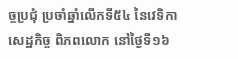ច្ចប្រជុំ ប្រចាំឆ្នាំលើកទី៥៤ នៃវេទិកាសេដ្ឋកិច្ច ពិភពលោក នៅថ្ងៃទី១៦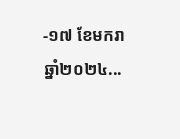-១៧ ខែមករា ឆ្នាំ២០២៤...